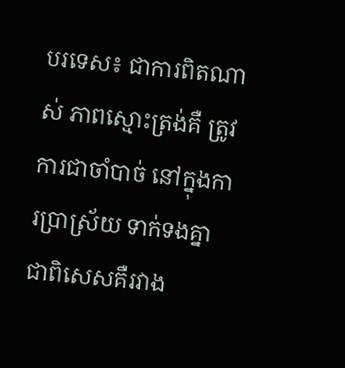បរទេស៖ ជាការពិតណាស់ ភាពស្មោះត្រង់គឺ ត្រូវការជាចាំបាច់ នៅក្នុងការប្រាស្រ័យ ទាក់ទងគ្នា ជាពិសេសគឺរវាង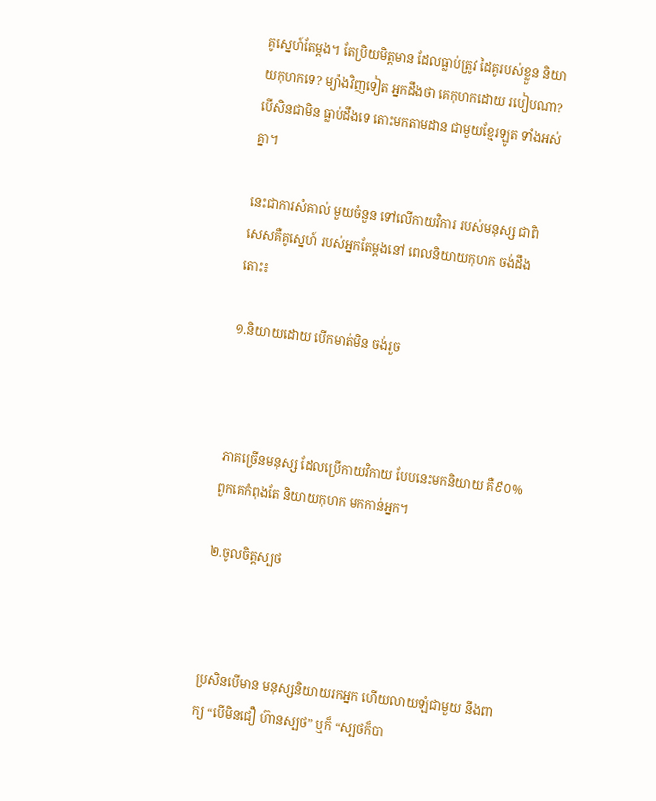គូស្នេហ៍តែម្តង។ តែប្រិយមិត្តមាន ដែលធ្លាប់ត្រូវ ដៃគូរបស់ខ្លួន និយាយកុហកទេ? ម្យ៉ាងវិញទៀត អ្នកដឹងថា គេកុហកដោយ របៀបណា? បើសិនជាមិន ធ្លាប់ដឹងទេ តោះមកតាមដាន ជាមួយខ្មែរឡូត ទាំងអស់គ្នា។

នេះជាការសំគាល់ មួយចំនួន ទៅលើកាយវិការ របស់មនុស្ស ជាពិសេសគឺគូស្នេហ៍ របស់អ្នកតែម្តងនៅ ពេលនិយាយកុហក ចង់ដឹងតោះ៖

១.និយាយដោយ បើកមាត់មិន ចង់រួច



ភាគច្រើនមនុស្ស ដែលប្រើកាយវិកាយ បែបនេះមកនិយាយ គឺ៩០% ពួកគេកំពុងតែ និយាយកុហក មកកាន់អ្នក។

២.ចូលចិត្តស្បថ



ប្រសិនបើមាន មនុស្សនិយាយរកអ្នក ហើយលាយឡំជាមួយ នឹងពាក្យ “បើមិនជឿ ហ៊ានស្បថ” ឬក៏ “ស្បថក៏បា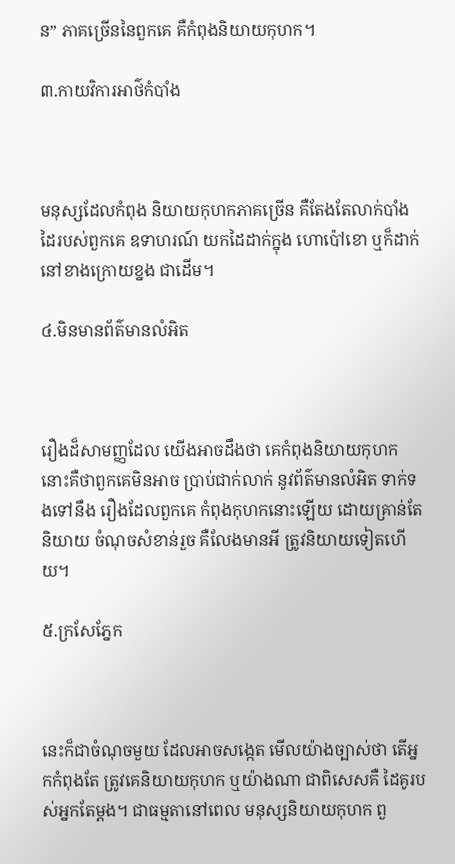ន” ភាគច្រើននៃពួកគេ គឺកំពុងនិយាយកុហក។

៣.កាយវិការអាថ៌កំបាំង



មនុស្សដែលកំពុង និយាយកុហកភាគច្រើន គឺតែងតែលាក់បាំង ដៃរបស់ពួកគេ ឧទាហរណ៍ យកដៃដាក់ក្នុង ហោប៉ៅខោ ឬក៏ដាក់នៅខាងក្រោយខ្នង ជាដើម។

៤.មិនមានព័ត៌មានលំអិត



រឿងដ៏សាមញ្ញដែល យើងអាចដឹងថា គេកំពុងនិយាយកុហក នោះគឺថាពួកគេមិនអាច ប្រាប់ជាក់លាក់ នូវព័ត៌មានលំអិត ទាក់ទងទៅនឹង រឿងដែលពួកគេ កំពុងកុហកនោះឡើយ ដោយគ្រាន់តែនិយាយ ចំណុចសំខាន់រួច គឺលែងមានអី ត្រូវនិយាយទៀតហើយ។

៥.ក្រសែភ្នែក



នេះក៏ជាចំណុចមួយ ដែលអាចសង្កេត មើលយ៉ាងច្បាស់ថា តើអ្នកកំពុងតែ ត្រូវគេនិយាយកុហក ឬយ៉ាងណា ជាពិសេសគឺ ដៃគូរបស់អ្នកតែម្តង។ ជាធម្មតានៅពេល មនុស្សនិយាយកុហក ពួ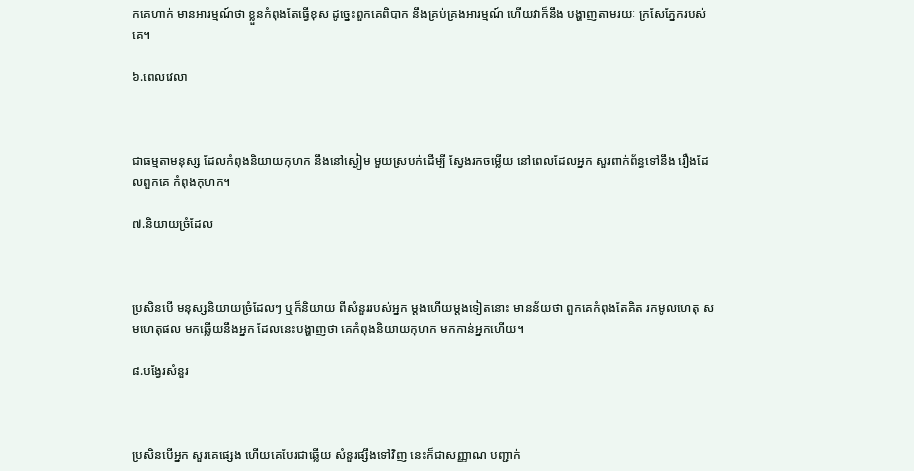កគេហាក់ មានអារម្មណ៍ថា ខ្លួនកំពុងតែធ្វើខុស ដូច្នេះពួកគេពិបាក នឹងគ្រប់គ្រងអារម្មណ៍ ហើយវាក៏នឹង បង្ហាញតាមរយៈ ក្រសែភ្នែករបស់គេ។

៦.ពេលវេលា



ជាធម្មតាមនុស្ស ដែលកំពុងនិយាយកុហក នឹងនៅស្ងៀម មួយស្របក់ដើម្បី ស្វែងរកចម្លើយ នៅពេលដែលអ្នក សួរពាក់ព័ន្ធទៅនឹង រឿងដែលពួកគេ កំពុងកុហក។

៧.និយាយច្រំដែល



ប្រសិនបើ មនុស្សនិយាយច្រំដែលៗ ឬក៏និយាយ ពីសំនួររបស់អ្នក ម្តងហើយម្តងទៀតនោះ មានន័យថា ពួកគេកំពុងតែគិត រកមូលហេតុ សមហេតុផល មកឆ្លើយនឹងអ្នក ដែលនេះបង្ហាញថា គេកំពុងនិយាយកុហក មកកាន់អ្នកហើយ។

៨.បង្វែរសំនួរ



ប្រសិនបើអ្នក សួរគេផ្សេង ហើយគេបែរជាឆ្លើយ សំនួរផ្សឹងទៅវិញ នេះក៏ជាសញ្ញាណ បញ្ជាក់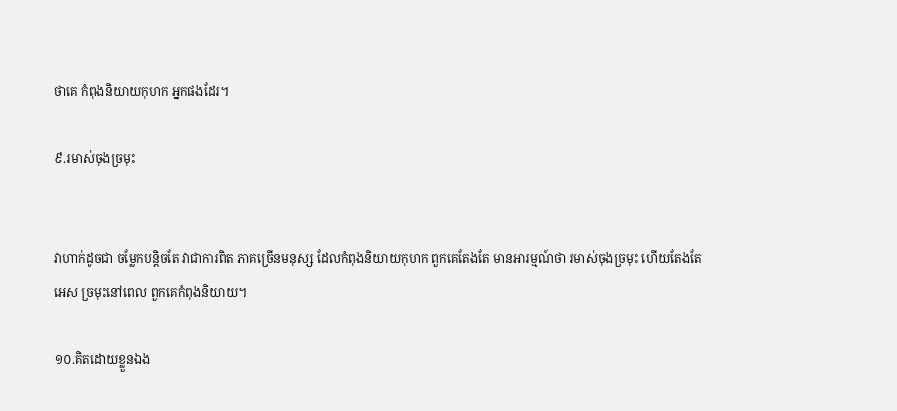ថាគេ កំពុងនិយាយកុហក អ្នកផងដែរ។

៩.រមាស់ចុងច្រមុះ


វាហាក់ដូចជា ចម្លែកបន្តិចតែ វាជាការពិត ភាគច្រើនមនុស្ស ដែលកំពុងនិយាយកុហក ពួកគេតែងតែ មានអារម្មណ៍ថា រមាស់ចុងច្រមុះ ហើយតែងតែអេស ច្រមុះនៅពេល ពួកគេកំពុងនិយាយ។

១០.គិតដោយខ្លួនឯង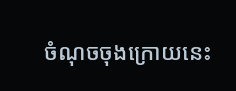ចំណុចចុងក្រោយនេះ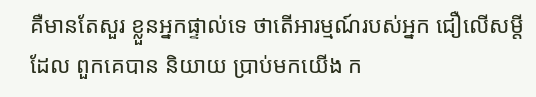គឺមានតែសួរ ខ្លួនអ្នកផ្ទាល់ទេ ថាតើអារម្មណ៍របស់អ្នក ជឿលើសម្តីដែល ពួកគេបាន និយាយ ប្រាប់មកយើង ក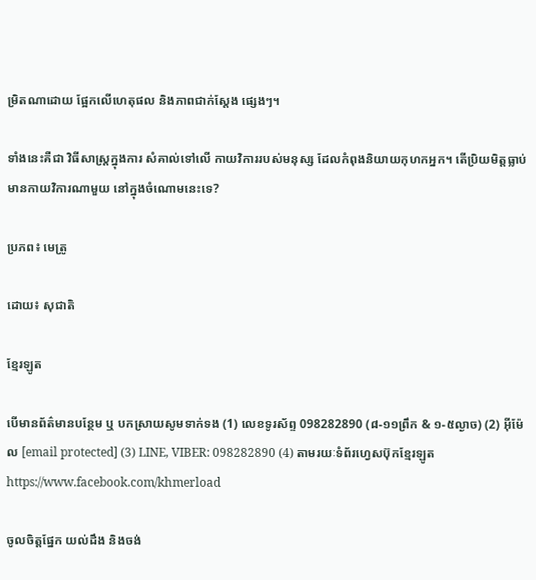ម្រិតណាដោយ ផ្អែកលើហេតុផល និងភាពជាក់ស្តែង ផ្សេងៗ។

ទាំងនេះគឺជា វិធីសាស្រ្តក្នុងការ សំគាល់ទៅលើ កាយវិការរបស់មនុស្ស ដែលកំពុងនិយាយកុហកអ្នក។ តើប្រិយមិត្តធ្លាប់ មានកាយវិការណាមួយ នៅក្នុងចំណោមនេះទេ?

ប្រភព៖ មេត្រូ

ដោយ៖ សុជាតិ

ខ្មែរឡូត

បើមានព័ត៌មានបន្ថែម ឬ បកស្រាយសូមទាក់ទង (1) លេខទូរស័ព្ទ 098282890 (៨-១១ព្រឹក & ១-៥ល្ងាច) (2) អ៊ីម៉ែល [email protected] (3) LINE, VIBER: 098282890 (4) តាមរយៈទំព័រហ្វេសប៊ុកខ្មែរឡូត https://www.facebook.com/khmerload

ចូលចិត្តផ្នែក យល់ដឹង និងចង់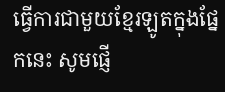ធ្វើការជាមួយខ្មែរឡូតក្នុងផ្នែកនេះ សូមផ្ញើ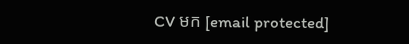CV មក [email protected]